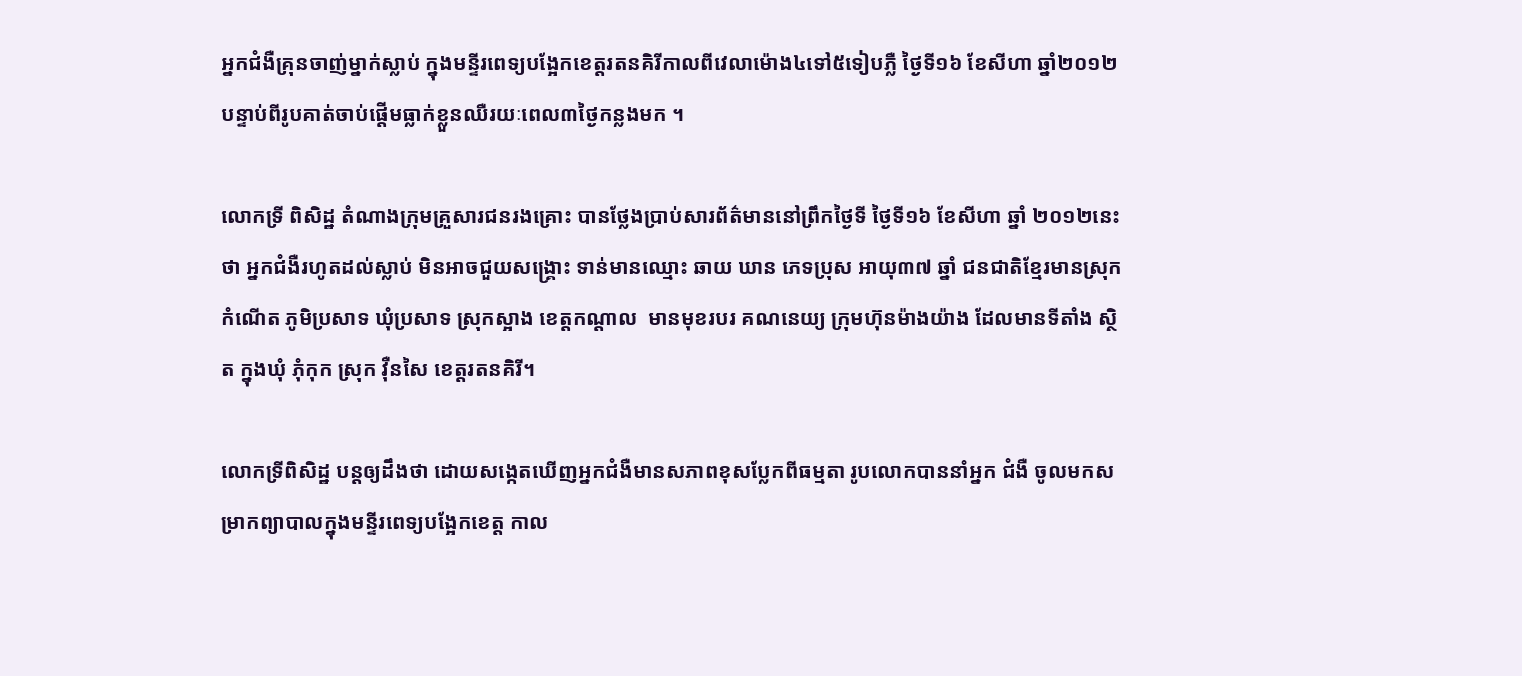អ្នកជំងឺគ្រុនចាញ់ម្នាក់ស្លាប់ ក្នុងមន្ទីរពេទ្យបង្អែកខេត្តរតនគិរីកាលពីវេលាម៉ោង៤ទៅ៥ទៀបភ្លឺ ថ្ងៃទី១៦ ខែសីហា ឆ្នាំ២០១២ បន្ទាប់ពីរូបគាត់ចាប់ផ្តើមធ្លាក់ខ្លួនឈឺរយៈពេល៣ថ្ងៃកន្លងមក ។

លោកទ្រី ពិសិដ្ឋ តំណាងក្រុមគ្រួសារជនរងគ្រោះ បានថ្លែងប្រាប់សារព័ត៌មាននៅព្រឹកថ្ងៃទី ថ្ងៃទី១៦ ខែសីហា ឆ្នាំ ២០១២នេះថា អ្នកជំងឺរហូតដល់ស្លាប់ មិនអាចជួយសង្រ្គោះ ទាន់មានឈ្មោះ ឆាយ ឃាន ភេទប្រុស អាយុ៣៧ ឆ្នាំ ជនជាតិខ្មែរមានស្រុកកំណើត ភូមិប្រសាទ ឃុំប្រសាទ ស្រុកស្អាង ខេត្តកណ្តាល  មានមុខរបរ គណនេយ្យ ក្រុមហ៊ុនម៉ាងយ៉ាង ដែលមានទីតាំង ស្ថិត ក្នុងឃុំ ភុំកុក ស្រុក វ៉ឺនសៃ ខេត្តរតនគិរី។

លោកទ្រីពិសិដ្ឋ បន្តឲ្យដឹងថា ដោយសង្កេតឃើញអ្នកជំងឺមានសភាពខុសប្លែកពីធម្មតា រូបលោកបាននាំអ្នក ជំងឺ ចូលមកសម្រាកព្យាបាលក្នុងមន្ទីរពេទ្យបង្អែកខេត្ត កាល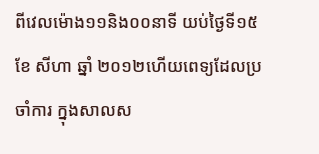ពីវេលម៉ោង១១និង០០នាទី យប់ថ្ងៃទី១៥ ខែ សីហា ឆ្នាំ ២០១២ហើយពេទ្យដែលប្រចាំការ ក្នុងសាលស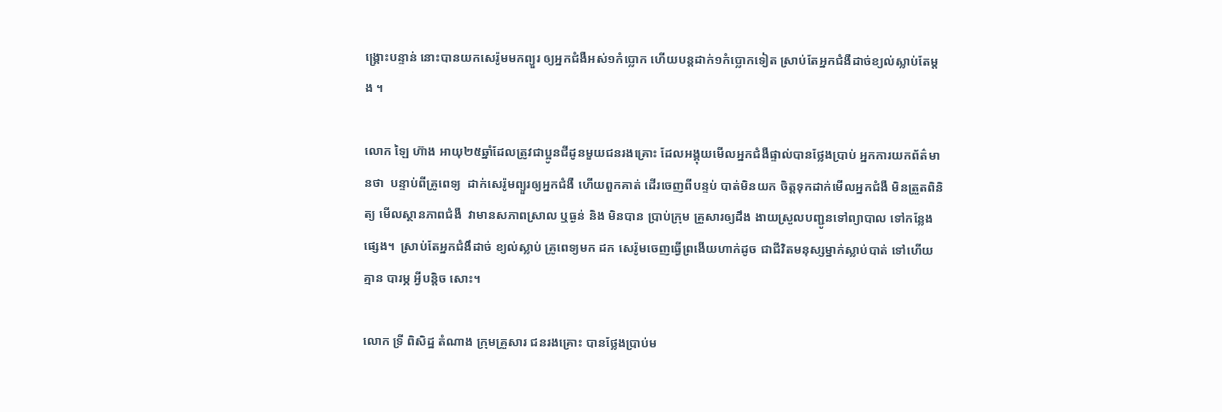ង្គ្រោះបន្ទាន់ នោះបានយកសេរ៉ូមមកព្យួរ ឲ្យអ្នកជំងឺអស់១កំប្លោក ហើយបន្តដាក់១កំប្លោកទៀត ស្រាប់តែអ្នកជំងឺដាច់ខ្យល់ស្លាប់តែម្តង ។

លោក ឡៃ ហ៊ាង អាយុ២៥ឆ្នាំដែលត្រូវជាប្អូនជីដូនមួយជនរងគ្រោះ ដែលអង្គុយមើលអ្នកជំងឺផ្ទាល់បានថ្លែងប្រាប់ អ្នកការយកព័ត៌មានថា  បន្ទាប់ពីគ្រូពេទ្យ  ដាក់សេរ៉ូមព្យួរឲ្យអ្នកជំងឺ ហើយពួកគាត់ ដើរចេញពីបន្ទប់ បាត់មិនយក ចិត្តទុកដាក់មើលអ្នកជំងឺ មិនត្រួតពិនិត្យ មើលស្ថានភាពជំងឺ  វាមានសភាពស្រាល ឬធ្ងន់ និង មិនបាន ប្រាប់ក្រុម គ្រួសារឲ្យដឹង ងាយស្រួលបញ្ជូនទៅព្យាបាល ទៅកន្លែងផ្សេង។  ស្រាប់តែអ្នកជំងឹដាច់ ខ្យល់ស្លាប់ គ្រូពេទ្យមក ដក សេរ៉ូមចេញធ្វើព្រងើយហាក់ដូច ជាជីវិតមនុស្សម្នាក់ស្លាប់បាត់ ទៅហើយ គ្មាន បារម្ភ អ្វីបន្តិច សោះ។

លោក ទ្រី ពិសិដ្ឋ តំណាង ក្រុមគ្រួសារ ជនរងគ្រោះ បានថ្លែងប្រាប់ម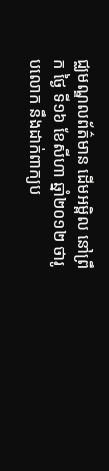ជ្ឈមណ្ឌលព័ត៌មាន ដើមអម្ពិល នៅព្រឹក ថ្ងៃ ទី១៦ ខែសីហា ឆ្នាំ២០១២ ថារូបលោក នឹងដាក់ពាក្យប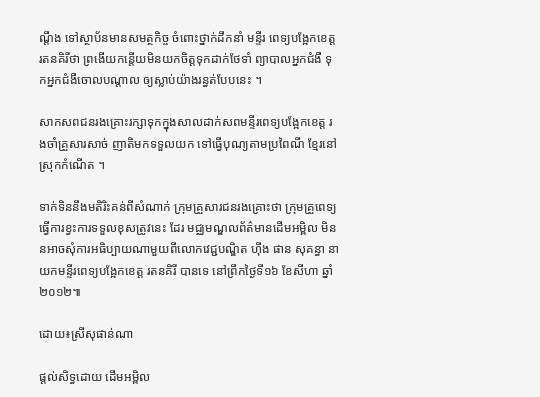ណ្តឹង ទៅស្ថាប័នមានសមត្ថកិច្ច ចំពោះថ្នាក់ដឹកនាំ មន្ទីរ ពេទ្យបង្អែកខេត្តរតនគិរីថា ព្រងើយកន្តើយមិនយកចិត្តទុកដាក់ថែទាំ ព្យាបាលអ្នកជំងឺ ទុកអ្នកជំងឺចោលបណ្តាល ឲ្យស្លាប់យ៉ាងរន្ធត់បែបនេះ ។

សាកសពជនរងគ្រោះរក្សាទុកក្នុងសាលដាក់សពមន្ទីរពេទ្យបង្អែកខេត្ត រងចាំគ្រួសារសាច់ ញាតិមកទទួលយក ទៅធ្វើបុណ្យតាមប្រពៃណី ខ្មែរនៅស្រុកកំណើត ។

ទាក់ទិននឹងមតិរិះគន់ពីសំណាក់ ក្រុមគ្រួសារជនរងគ្រោះថា ក្រុមគ្រួពេទ្យធ្វើការខ្វះការទទួលខុសត្រូវនេះ ដែរ មជ្ឈមណ្ឌលព័ត៌មានដើមអម្ពិល មិននអាចសុំការអធិប្បាយណាមួយពីលោកវេជ្ជបណ្ឌិត ហ៊ីង ផាន សុគន្ធា នាយកមន្ទីរពេទ្យបង្អែកខេត្ត រតនគិរី បានទេ នៅព្រឹកថ្ងៃទី១៦ ខែសីហា ឆ្នាំ២០១២៕

ដោយ៖ស្រីសុផាន់ណា

ផ្តល់សិទ្ធដោយ ដើមអម្ពិល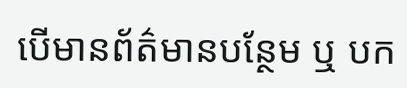បើមានព័ត៌មានបន្ថែម ឬ បក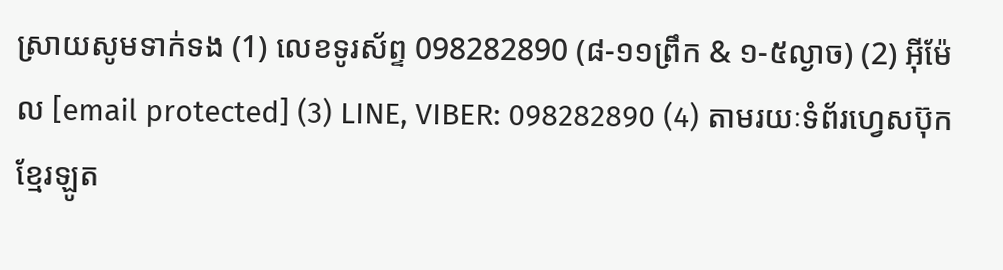ស្រាយសូមទាក់ទង (1) លេខទូរស័ព្ទ 098282890 (៨-១១ព្រឹក & ១-៥ល្ងាច) (2) អ៊ីម៉ែល [email protected] (3) LINE, VIBER: 098282890 (4) តាមរយៈទំព័រហ្វេសប៊ុកខ្មែរឡូត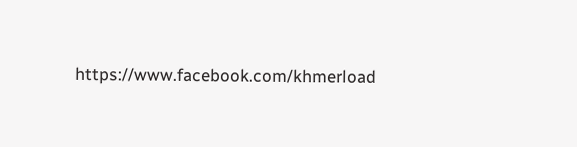https://www.facebook.com/khmerload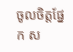ចូលចិត្តផ្នែក ស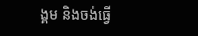ង្គម និងចង់ធ្វើ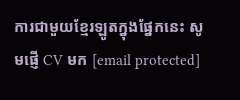ការជាមួយខ្មែរឡូតក្នុងផ្នែកនេះ សូមផ្ញើ CV មក [email protected]